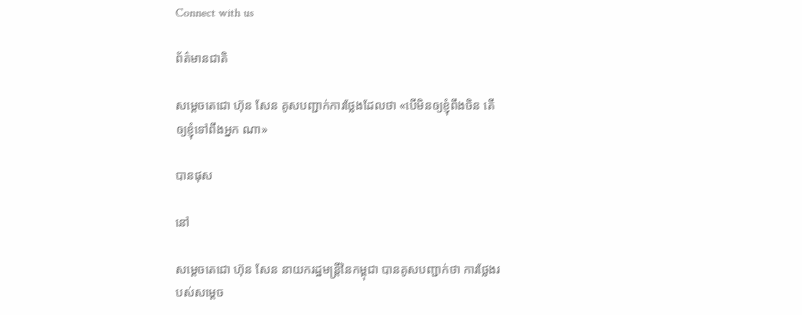Connect with us

ព័ត៌មានជាតិ

សម្ដេចតេជោ ហ៊ុន សែន គូសបញ្ជាក់ការថ្លែងដែលថា «បើមិនឲ្យខ្ញុំពឹងចិន តើឲ្យខ្ញុំទៅពឹងអ្នក ណា»

បានផុស

នៅ

សម្ដេចតេជោ ហ៊ុន សែន នាយករដ្ឋមន្ត្រីនៃកម្ពុជា បានគូសបញ្ជាក់ថា ការថ្លែងរបស់សម្ដេច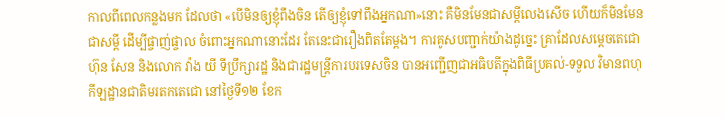កាលពីពេលកន្លងមក ដែលថា «បើមិនឲ្យខ្ញុំពឹងចិន តើឲ្យខ្ញុំទៅពឹងអ្នកណា»នោះ គឺមិនមែនជាសម្ដីលេងសើច ហើយក៏មិនមែនជាសម្ដី ដើម្បីផ្ចាញ់ផ្ចាល ចំពោះអ្នកណានោះដែរ តែនេះជារឿងពិតតែម្ដង។ ការគូសបញ្ជាក់យ៉ាងដូច្នេះ គ្រាដែលសម្ដេចតេជោ ហ៊ុន សែន និងលោក វ៉ាង យី ទីប្រឹក្សារដ្ឋ និងជារដ្ឋមន្ត្រីការបរទេសចិន បានអញ្ជើញជាអធិបតីក្នុងពិធីប្រគល់-ទទួល វិមានពហុកីឡដ្ឋានជាតិមរតកតេជោ នៅថ្ងៃទី១២ ខែក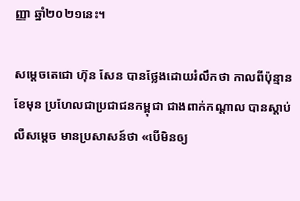ញ្ញា ឆ្នាំ២០២១នេះ។

សម្ដេចតេជោ ហ៊ុន សែន បានថ្លែងដោយរំលឹកថា កាលពីប៉ុន្មានខែមុន ប្រហែលជាប្រជាជនកម្ពុជា ជាងពាក់កណ្ដាល បានស្ដាប់លឺសម្ដេច មានប្រសាសន៍ថា «បើមិនឲ្យ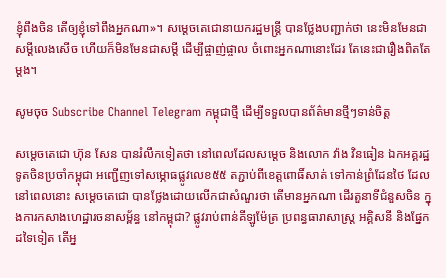ខ្ញុំពឹងចិន តើឲ្យខ្ញុំទៅពឹងអ្នកណា»។ សម្ដេចតេជោនាយករដ្ឋមន្ត្រី បានថ្លែងបញ្ជាក់ថា នេះមិនមែនជាសម្ដីលេងសើច ហើយក៏មិនមែនជាសម្ដី ដើម្បីផ្ចាញ់ផ្ចាល ចំពោះអ្នកណានោះដែរ តែនេះជារឿងពិតតែម្ដង។

សូមចុច Subscribe Channel Telegram កម្ពុជាថ្មី ដើម្បីទទួលបានព័ត៌មានថ្មីៗទាន់ចិត្ត

សម្ដេចតេជោ ហ៊ុន សែន បានរំលឹកទៀតថា នៅពេលដែលសម្ដេច និងលោក វ៉ាង វិនធៀន ឯកអគ្គរដ្ឋទូតចិនប្រចាំកម្ពុជា អញ្ជើញទៅសម្ភោធផ្លូវលេខ៥៥ តភ្ជាប់ពីខេត្តពោធិ៍សាត់ ទៅកាន់ព្រំដែនថៃ ដែលនៅពេលនោះ សម្ដេចតេជោ បានថ្លែងដោយលើកជាសំណួរថា តើមានអ្នកណា ដើរតួនាទីជំនួសចិន ក្នុងការកសាងហេដ្ឋារចនាសម្ព័ន្ធ នៅកម្ពុជា? ផ្លូវរាប់ពាន់គីឡូម៉ែត្រ ប្រពន្ធធារាសាស្រ្ដ អគ្គិសនី និងផ្នែកដទៃទៀត តើអ្ន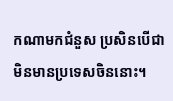កណាមកជំនួស ប្រសិនបើជា មិនមានប្រទេសចិននោះ។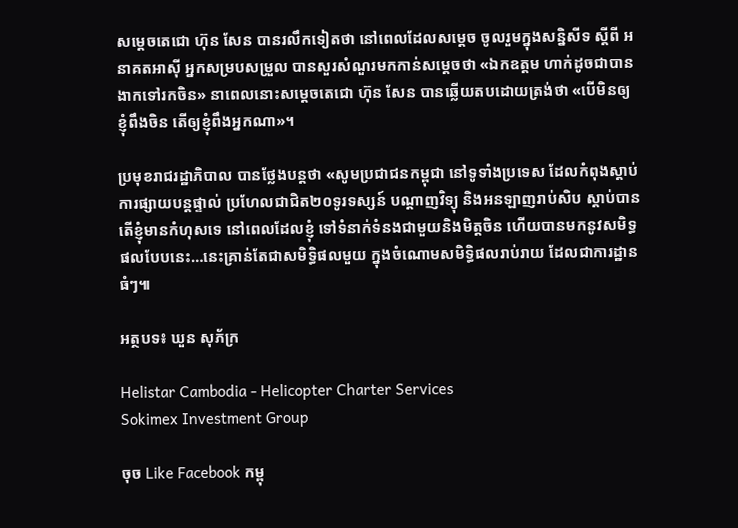សម្ដេចតេជោ ហ៊ុន សែន បានរលឹកទៀតថា នៅពេលដែលសម្ដេច ចូលរួមក្នុងសន្និសីទ ស្ដីពី អនាគតអាស៊ី អ្នកសម្របសម្រួល បានសួរសំណួរមកកាន់សម្ដេចថា «ឯកឧត្ដម ហាក់ដូចជាបាន ងាកទៅរកចិន» នាពេលនោះសម្ដេចតេជោ ហ៊ុន សែន បានឆ្លើយតបដោយត្រង់ថា «បើមិនឲ្យខ្ញុំពឹងចិន តើឲ្យខ្ញុំពឹងអ្នកណា»។

ប្រមុខរាជរដ្ឋាភិបាល បានថ្លែងបន្តថា «សូមប្រជាជនកម្ពុជា នៅទូទាំងប្រទេស ដែលកំពុងស្ដាប់ ការផ្សាយបន្តផ្ទាល់ ប្រហែលជាជិត២០ទូរទស្សន៍ បណ្ដាញវិទ្យុ និងអនឡាញរាប់សិប ស្ដាប់បាន តើខ្ញុំមានកំហុសទេ នៅពេលដែលខ្ញុំ ទៅទំនាក់ទំនងជាមួយនិងមិត្តចិន ហើយបានមកនូវសមិទ្ធផលបែបនេះ…នេះគ្រាន់តែជាសមិទ្ធិផលមួយ ក្នុងចំណោមសមិទ្ធិផលរាប់រាយ ដែលជាការដ្ឋានធំៗ៕

អត្ថបទ៖ ឃួន សុភ័ក្រ

Helistar Cambodia - Helicopter Charter Services
Sokimex Investment Group

ចុច Like Facebook កម្ពុ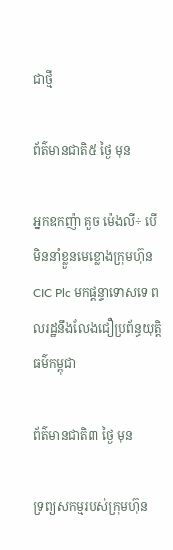ជាថ្មី

ព័ត៌មានជាតិ៥ ថ្ងៃ មុន

អ្នកឧកញ៉ា គួច ម៉េងលី÷ បើមិននាំខ្លួនមេខ្លោងក្រុមហ៊ុន CIC Plc មកផ្ដន្ទាទោសទេ ពលរដ្ឋនឹងលែងជឿប្រព័ន្ធយុត្តិធម៌កម្ពុជា

ព័ត៌មានជាតិ៣ ថ្ងៃ មុន

ទ្រព្យសកម្មរបស់ក្រុមហ៊ុន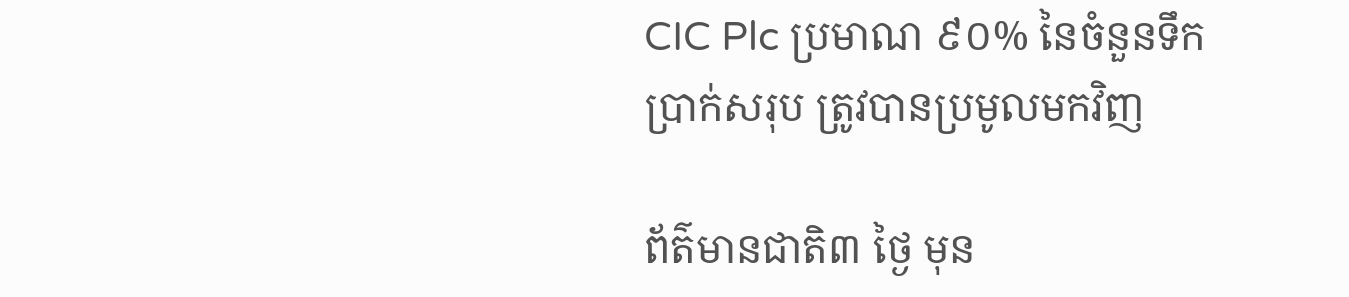CIC Plc ប្រមាណ ៩០% នៃចំនួនទឹកប្រាក់សរុប ត្រូវបានប្រមូលមកវិញ

ព័ត៌មានជាតិ៣ ថ្ងៃ មុន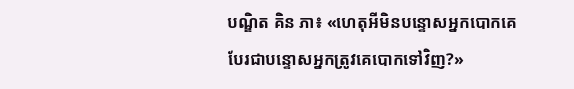បណ្ឌិត គិន ភា៖ «ហេតុអីមិនបន្ទោសអ្នកបោកគេ បែរជាបន្ទោសអ្នកត្រូវគេបោកទៅវិញ?»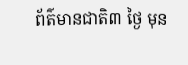ព័ត៌មានជាតិ៣ ថ្ងៃ មុន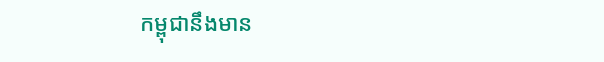កម្ពុជានឹងមាន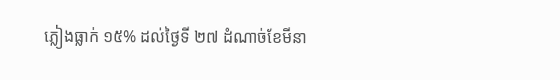ភ្លៀងធ្លាក់ ១៥% ដល់ថ្ងៃទី ២៧ ដំណាច់ខែមីនា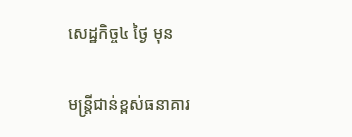សេដ្ឋកិច្ច៤ ថ្ងៃ មុន

មន្ត្រីជាន់ខ្ពស់ធនាគារ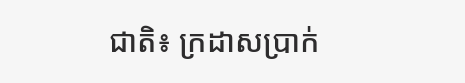ជាតិ៖ ក្រដាសប្រាក់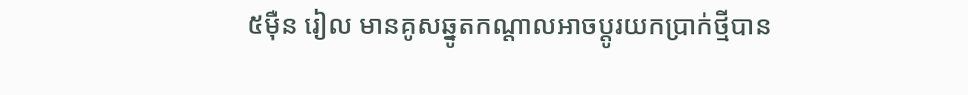៥ម៉ឺន រៀល មានគូសឆ្នូតកណ្តាលអាចប្តូរយកប្រាក់ថ្មីបាន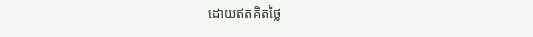ដោយឥតគិតថ្លៃ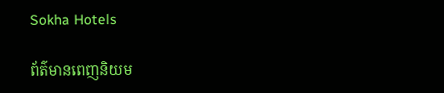Sokha Hotels

ព័ត៌មានពេញនិយម